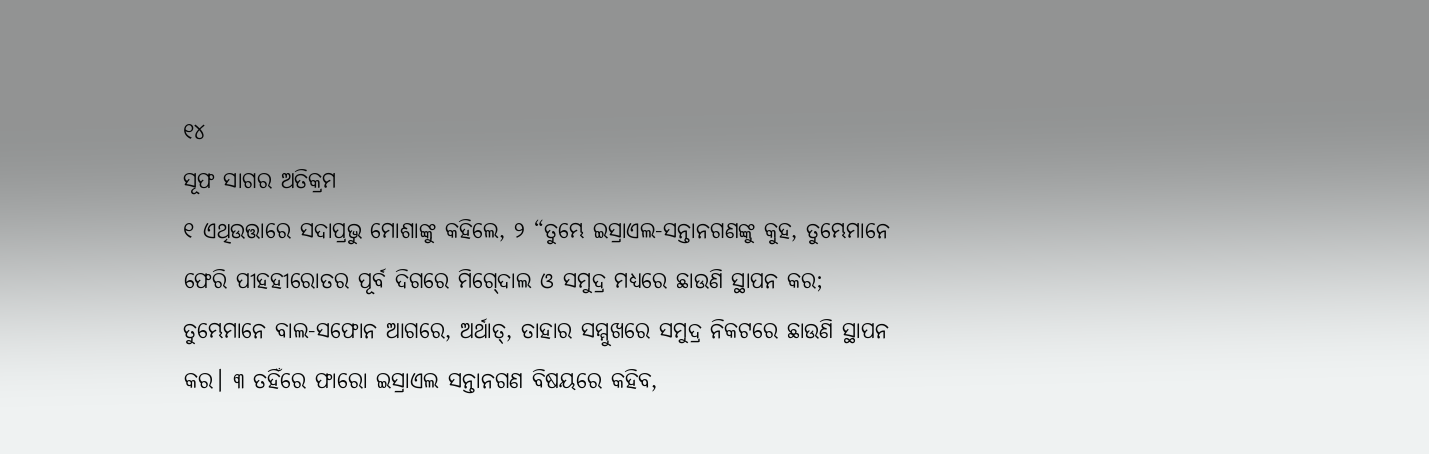୧୪
ସୂଫ ସାଗର ଅତିକ୍ରମ
୧ ଏଥିଉତ୍ତାରେ ସଦାପ୍ରଭୁ ମୋଶାଙ୍କୁ କହିଲେ, ୨ “ତୁମ୍ଭେ ଇସ୍ରାଏଲ-ସନ୍ତାନଗଣଙ୍କୁ କୁହ, ତୁମ୍ଭେମାନେ ଫେରି ପୀହହୀରୋତର ପୂର୍ବ ଦିଗରେ ମିଗ୍‍ଦୋଲ ଓ ସମୁଦ୍ର ମଧ୍ୟରେ ଛାଉଣି ସ୍ଥାପନ କର; ତୁମ୍ଭେମାନେ ବାଲ-ସଫୋନ ଆଗରେ, ଅର୍ଥାତ୍‍, ତାହାର ସମ୍ମୁଖରେ ସମୁଦ୍ର ନିକଟରେ ଛାଉଣି ସ୍ଥାପନ କର। ୩ ତହିଁରେ ଫାରୋ ଇସ୍ରାଏଲ ସନ୍ତାନଗଣ ବିଷୟରେ କହିବ,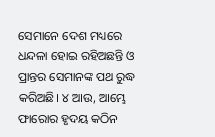ସେମାନେ ଦେଶ ମଧ୍ୟରେ ଧନ୍ଦଳା ହୋଇ ରହିଅଛନ୍ତି ଓ ପ୍ରାନ୍ତର ସେମାନଙ୍କ ପଥ ରୁଦ୍ଧ କରିଅଛି। ୪ ଆଉ, ଆମ୍ଭେ ଫାରୋର ହୃଦୟ କଠିନ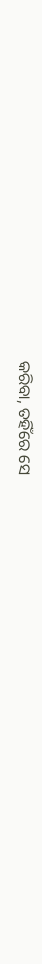କରିବା, ତହିଁରେ ସେ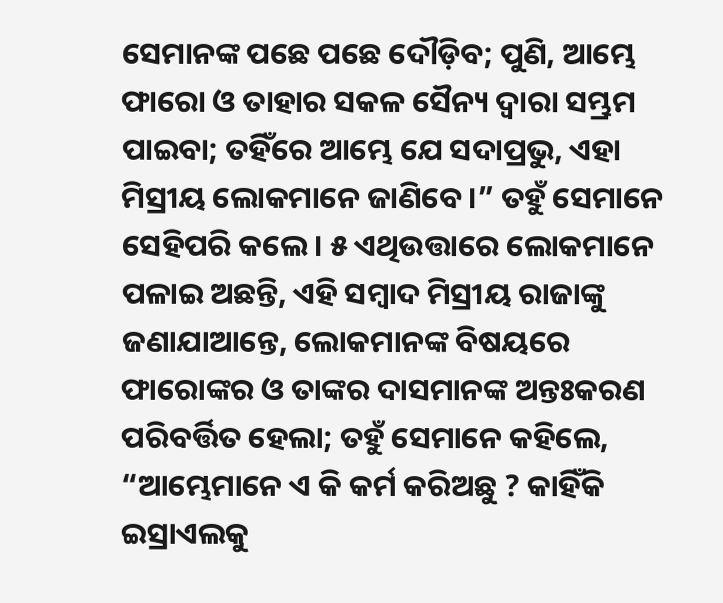ସେମାନଙ୍କ ପଛେ ପଛେ ଦୌଡ଼ିବ; ପୁଣି, ଆମ୍ଭେ ଫାରୋ ଓ ତାହାର ସକଳ ସୈନ୍ୟ ଦ୍ୱାରା ସମ୍ଭ୍ରମ ପାଇବା; ତହିଁରେ ଆମ୍ଭେ ଯେ ସଦାପ୍ରଭୁ, ଏହା ମିସ୍ରୀୟ ଲୋକମାନେ ଜାଣିବେ।” ତହୁଁ ସେମାନେ ସେହିପରି କଲେ। ୫ ଏଥିଉତ୍ତାରେ ଲୋକମାନେ ପଳାଇ ଅଛନ୍ତି, ଏହି ସମ୍ବାଦ ମିସ୍ରୀୟ ରାଜାଙ୍କୁ ଜଣାଯାଆନ୍ତେ, ଲୋକମାନଙ୍କ ବିଷୟରେ ଫାରୋଙ୍କର ଓ ତାଙ୍କର ଦାସମାନଙ୍କ ଅନ୍ତଃକରଣ ପରିବର୍ତ୍ତିତ ହେଲା; ତହୁଁ ସେମାନେ କହିଲେ, “ଆମ୍ଭେମାନେ ଏ କି କର୍ମ କରିଅଛୁ ? କାହିଁକି ଇସ୍ରାଏଲକୁ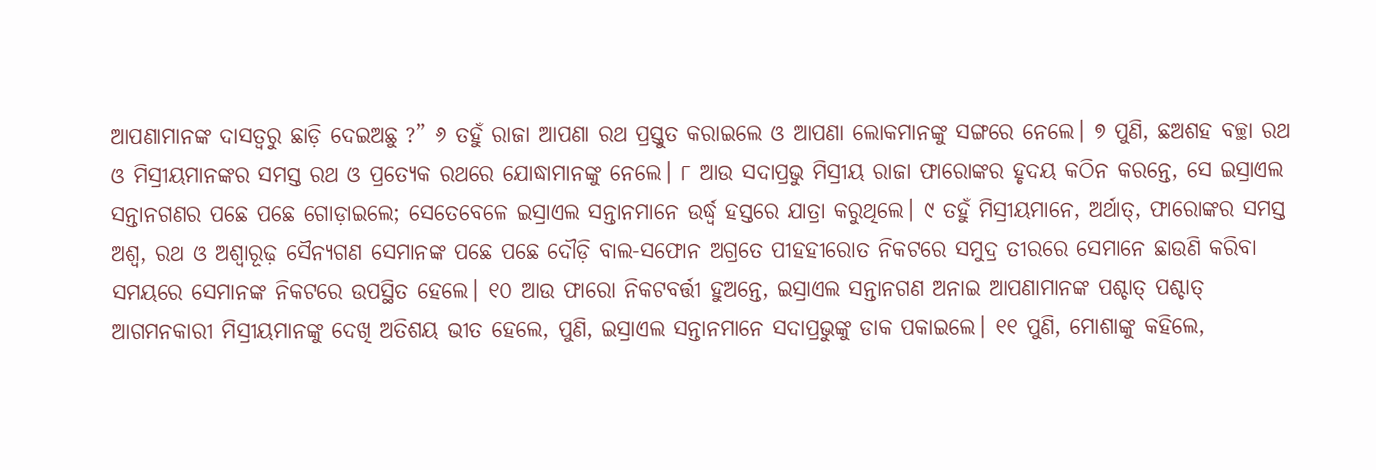ଆପଣାମାନଙ୍କ ଦାସତ୍ୱରୁ ଛାଡ଼ି ଦେଇଅଛୁ ?” ୬ ତହୁଁ ରାଜା ଆପଣା ରଥ ପ୍ରସ୍ତୁତ କରାଇଲେ ଓ ଆପଣା ଲୋକମାନଙ୍କୁ ସଙ୍ଗରେ ନେଲେ। ୭ ପୁଣି, ଛଅଶହ ବଚ୍ଛା ରଥ ଓ ମିସ୍ରୀୟମାନଙ୍କର ସମସ୍ତ ରଥ ଓ ପ୍ରତ୍ୟେକ ରଥରେ ଯୋଦ୍ଧାମାନଙ୍କୁ ନେଲେ। ୮ ଆଉ ସଦାପ୍ରଭୁ ମିସ୍ରୀୟ ରାଜା ଫାରୋଙ୍କର ହୃଦୟ କଠିନ କରନ୍ତେ, ସେ ଇସ୍ରାଏଲ ସନ୍ତାନଗଣର ପଛେ ପଛେ ଗୋଡ଼ାଇଲେ; ସେତେବେଳେ ଇସ୍ରାଏଲ ସନ୍ତାନମାନେ ଉର୍ଦ୍ଧ୍ୱ ହସ୍ତରେ ଯାତ୍ରା କରୁଥିଲେ। ୯ ତହୁଁ ମିସ୍ରୀୟମାନେ, ଅର୍ଥାତ୍‍, ଫାରୋଙ୍କର ସମସ୍ତ ଅଶ୍ୱ, ରଥ ଓ ଅଶ୍ୱାରୂଢ଼ ସୈନ୍ୟଗଣ ସେମାନଙ୍କ ପଛେ ପଛେ ଦୌଡ଼ି ବାଲ-ସଫୋନ ଅଗ୍ରତେ ପୀହହୀରୋତ ନିକଟରେ ସମୁଦ୍ର ତୀରରେ ସେମାନେ ଛାଉଣି କରିବା ସମୟରେ ସେମାନଙ୍କ ନିକଟରେ ଉପସ୍ଥିତ ହେଲେ। ୧୦ ଆଉ ଫାରୋ ନିକଟବର୍ତ୍ତୀ ହୁଅନ୍ତେ, ଇସ୍ରାଏଲ ସନ୍ତାନଗଣ ଅନାଇ ଆପଣାମାନଙ୍କ ପଶ୍ଚାତ୍‍ ପଶ୍ଚାତ୍‍ ଆଗମନକାରୀ ମିସ୍ରୀୟମାନଙ୍କୁ ଦେଖି ଅତିଶୟ ଭୀତ ହେଲେ, ପୁଣି, ଇସ୍ରାଏଲ ସନ୍ତାନମାନେ ସଦାପ୍ରଭୁଙ୍କୁ ଡାକ ପକାଇଲେ। ୧୧ ପୁଣି, ମୋଶାଙ୍କୁ କହିଲେ,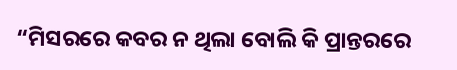“ମିସରରେ କବର ନ ଥିଲା ବୋଲି କି ପ୍ରାନ୍ତରରେ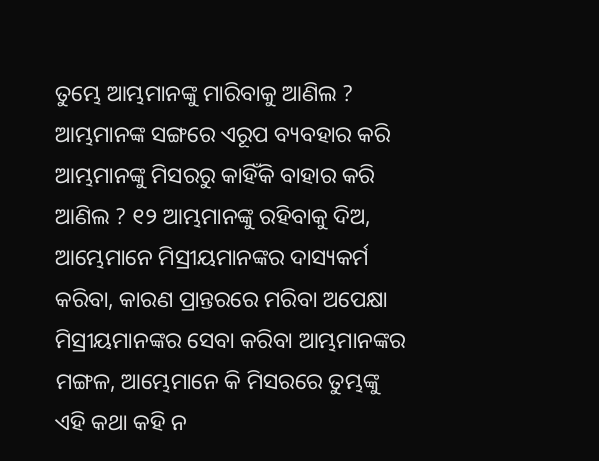ତୁମ୍ଭେ ଆମ୍ଭମାନଙ୍କୁ ମାରିବାକୁ ଆଣିଲ ? ଆମ୍ଭମାନଙ୍କ ସଙ୍ଗରେ ଏରୂପ ବ୍ୟବହାର କରି ଆମ୍ଭମାନଙ୍କୁ ମିସରରୁ କାହିଁକି ବାହାର କରି ଆଣିଲ ? ୧୨ ଆମ୍ଭମାନଙ୍କୁ ରହିବାକୁ ଦିଅ, ଆମ୍ଭେମାନେ ମିସ୍ରୀୟମାନଙ୍କର ଦାସ୍ୟକର୍ମ କରିବା, କାରଣ ପ୍ରାନ୍ତରରେ ମରିବା ଅପେକ୍ଷା ମିସ୍ରୀୟମାନଙ୍କର ସେବା କରିବା ଆମ୍ଭମାନଙ୍କର ମଙ୍ଗଳ, ଆମ୍ଭେମାନେ କି ମିସରରେ ତୁମ୍ଭଙ୍କୁ ଏହି କଥା କହି ନ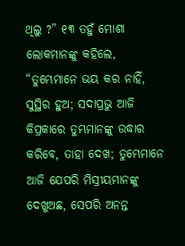ଥିଲୁ ?” ୧୩ ତହୁଁ ମୋଶା ଲୋକମାନଙ୍କୁ କହିଲେ, “ତୁମ୍ଭେମାନେ ଭୟ କର ନାହିଁ, ସୁସ୍ଥିର ହୁଅ; ସଦାପ୍ରଭୁ ଆଜି କିପ୍ରକାରେ ତୁମ୍ଭମାନଙ୍କୁ ଉଦ୍ଧାର କରିବେ, ତାହା ଦେଖ; ତୁମ୍ଭେମାନେ ଆଜି ଯେପରି ମିସ୍ରୀୟମାନଙ୍କୁ ଦେଖୁଅଛ, ସେପରି ଅନନ୍ତ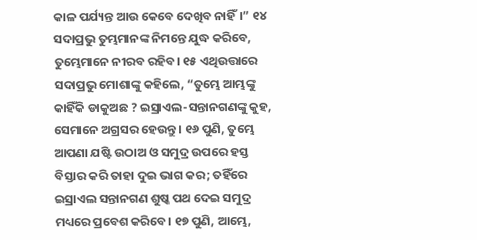କାଳ ପର୍ଯ୍ୟନ୍ତ ଆଉ କେବେ ଦେଖିବ ନାହିଁ।” ୧୪ ସଦାପ୍ରଭୁ ତୁମ୍ଭମାନଙ୍କ ନିମନ୍ତେ ଯୁଦ୍ଧ କରିବେ, ତୁମ୍ଭେମାନେ ନୀରବ ରହିବ। ୧୫ ଏଥିଉତ୍ତାରେ ସଦାପ୍ରଭୁ ମୋଶାଙ୍କୁ କହିଲେ, “ତୁମ୍ଭେ ଆମ୍ଭଙ୍କୁ କାହିଁକି ଡାକୁଅଛ ? ଇସ୍ରାଏଲ-ସନ୍ତାନଗଣଙ୍କୁ କୁହ, ସେମାନେ ଅଗ୍ରସର ହେଉନ୍ତୁ। ୧୬ ପୁଣି, ତୁମ୍ଭେ ଆପଣା ଯଷ୍ଟି ଉଠାଅ ଓ ସମୁଦ୍ର ଉପରେ ହସ୍ତ ବିସ୍ତାର କରି ତାହା ଦୁଇ ଭାଗ କର; ତହିଁରେ ଇସ୍ରାଏଲ ସନ୍ତାନଗଣ ଶୁଷ୍କ ପଥ ଦେଇ ସମୁଦ୍ର ମଧ୍ୟରେ ପ୍ରବେଶ କରିବେ। ୧୭ ପୁଣି, ଆମ୍ଭେ,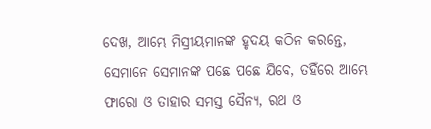ଦେଖ, ଆମ୍ଭେ ମିସ୍ରୀୟମାନଙ୍କ ହୃଦୟ କଠିନ କରନ୍ତେ, ସେମାନେ ସେମାନଙ୍କ ପଛେ ପଛେ ଯିବେ, ତହିଁରେ ଆମ୍ଭେ ଫାରୋ ଓ ତାହାର ସମସ୍ତ ସୈନ୍ୟ, ରଥ ଓ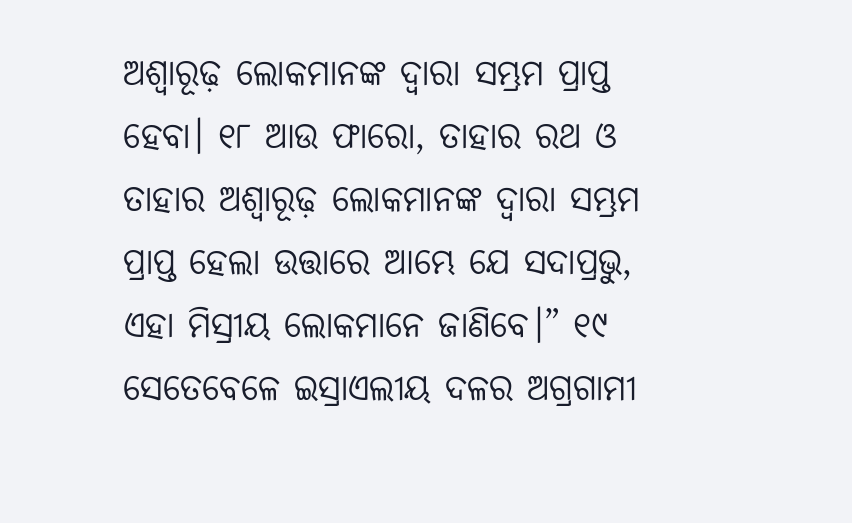ଅଶ୍ୱାରୂଢ଼ ଲୋକମାନଙ୍କ ଦ୍ୱାରା ସମ୍ଭ୍ରମ ପ୍ରାପ୍ତ ହେବା। ୧୮ ଆଉ ଫାରୋ, ତାହାର ରଥ ଓ ତାହାର ଅଶ୍ୱାରୂଢ଼ ଲୋକମାନଙ୍କ ଦ୍ୱାରା ସମ୍ଭ୍ରମ ପ୍ରାପ୍ତ ହେଲା ଉତ୍ତାରେ ଆମ୍ଭେ ଯେ ସଦାପ୍ରଭୁ, ଏହା ମିସ୍ରୀୟ ଲୋକମାନେ ଜାଣିବେ।” ୧୯ ସେତେବେଳେ ଇସ୍ରାଏଲୀୟ ଦଳର ଅଗ୍ରଗାମୀ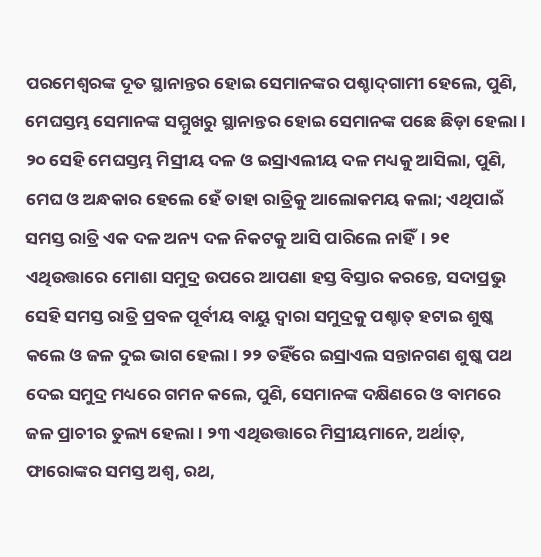ପରମେଶ୍ୱରଙ୍କ ଦୂତ ସ୍ଥାନାନ୍ତର ହୋଇ ସେମାନଙ୍କର ପଶ୍ଚାଦ୍‍ଗାମୀ ହେଲେ, ପୁଣି, ମେଘସ୍ତମ୍ଭ ସେମାନଙ୍କ ସମ୍ମୁଖରୁ ସ୍ଥାନାନ୍ତର ହୋଇ ସେମାନଙ୍କ ପଛେ ଛିଡ଼ା ହେଲା। ୨୦ ସେହି ମେଘସ୍ତମ୍ଭ ମିସ୍ରୀୟ ଦଳ ଓ ଇସ୍ରାଏଲୀୟ ଦଳ ମଧ୍ୟକୁ ଆସିଲା, ପୁଣି, ମେଘ ଓ ଅନ୍ଧକାର ହେଲେ ହେଁ ତାହା ରାତ୍ରିକୁ ଆଲୋକମୟ କଲା; ଏଥିପାଇଁ ସମସ୍ତ ରାତ୍ରି ଏକ ଦଳ ଅନ୍ୟ ଦଳ ନିକଟକୁ ଆସି ପାରିଲେ ନାହିଁ। ୨୧ ଏଥିଉତ୍ତାରେ ମୋଶା ସମୁଦ୍ର ଉପରେ ଆପଣା ହସ୍ତ ବିସ୍ତାର କରନ୍ତେ, ସଦାପ୍ରଭୁ ସେହି ସମସ୍ତ ରାତ୍ରି ପ୍ରବଳ ପୂର୍ବୀୟ ବାୟୁ ଦ୍ୱାରା ସମୁଦ୍ରକୁ ପଶ୍ଚାତ୍‍ ହଟାଇ ଶୁଷ୍କ କଲେ ଓ ଜଳ ଦୁଇ ଭାଗ ହେଲା। ୨୨ ତହିଁରେ ଇସ୍ରାଏଲ ସନ୍ତାନଗଣ ଶୁଷ୍କ ପଥ ଦେଇ ସମୁଦ୍ର ମଧ୍ୟରେ ଗମନ କଲେ, ପୁଣି, ସେମାନଙ୍କ ଦକ୍ଷିଣରେ ଓ ବାମରେ ଜଳ ପ୍ରାଚୀର ତୁଲ୍ୟ ହେଲା। ୨୩ ଏଥିଉତ୍ତାରେ ମିସ୍ରୀୟମାନେ, ଅର୍ଥାତ୍‍, ଫାରୋଙ୍କର ସମସ୍ତ ଅଶ୍ୱ, ରଥ,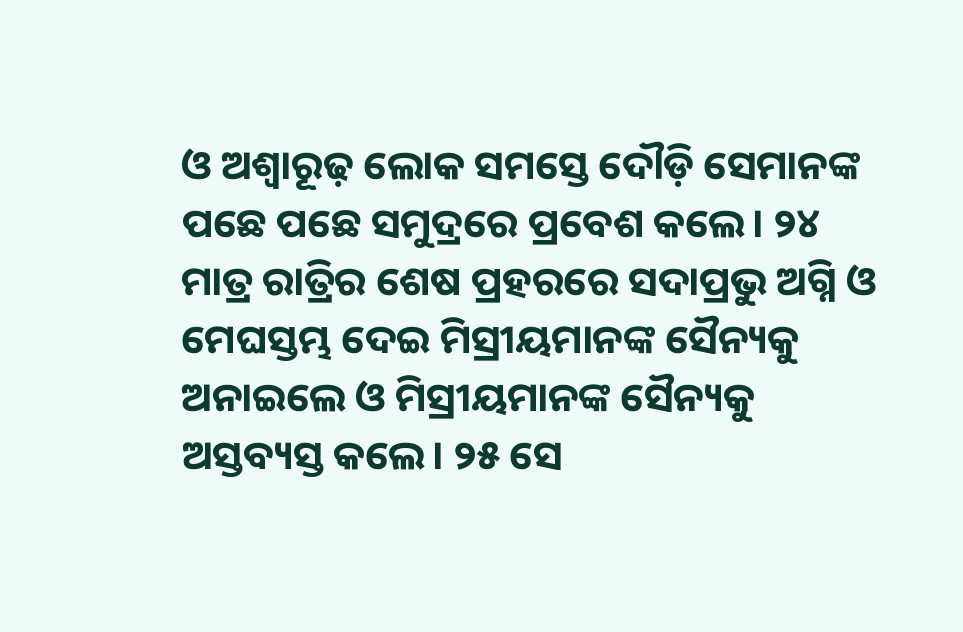ଓ ଅଶ୍ୱାରୂଢ଼ ଲୋକ ସମସ୍ତେ ଦୌଡ଼ି ସେମାନଙ୍କ ପଛେ ପଛେ ସମୁଦ୍ରରେ ପ୍ରବେଶ କଲେ। ୨୪ ମାତ୍ର ରାତ୍ରିର ଶେଷ ପ୍ରହରରେ ସଦାପ୍ରଭୁ ଅଗ୍ନି ଓ ମେଘସ୍ତମ୍ଭ ଦେଇ ମିସ୍ରୀୟମାନଙ୍କ ସୈନ୍ୟକୁ ଅନାଇଲେ ଓ ମିସ୍ରୀୟମାନଙ୍କ ସୈନ୍ୟକୁ ଅସ୍ତବ୍ୟସ୍ତ କଲେ। ୨୫ ସେ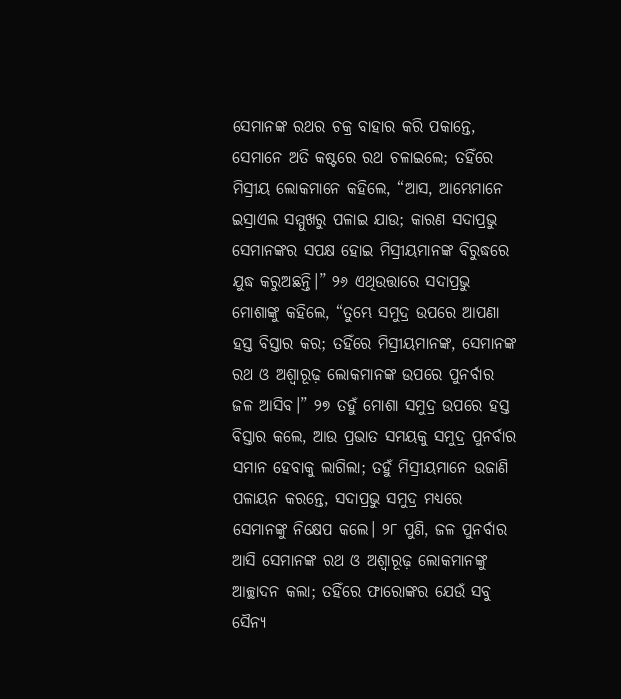ସେମାନଙ୍କ ରଥର ଚକ୍ର ବାହାର କରି ପକାନ୍ତେ, ସେମାନେ ଅତି କଷ୍ଟରେ ରଥ ଚଳାଇଲେ; ତହିଁରେ ମିସ୍ରୀୟ ଲୋକମାନେ କହିଲେ, “ଆସ, ଆମ୍ଭେମାନେ ଇସ୍ରାଏଲ ସମ୍ମୁଖରୁ ପଳାଇ ଯାଉ; କାରଣ ସଦାପ୍ରଭୁ ସେମାନଙ୍କର ସପକ୍ଷ ହୋଇ ମିସ୍ରୀୟମାନଙ୍କ ବିରୁଦ୍ଧରେ ଯୁଦ୍ଧ କରୁଅଛନ୍ତି।” ୨୬ ଏଥିଉତ୍ତାରେ ସଦାପ୍ରଭୁ ମୋଶାଙ୍କୁ କହିଲେ, “ତୁମ୍ଭେ ସମୁଦ୍ର ଉପରେ ଆପଣା ହସ୍ତ ବିସ୍ତାର କର; ତହିଁରେ ମିସ୍ରୀୟମାନଙ୍କ, ସେମାନଙ୍କ ରଥ ଓ ଅଶ୍ୱାରୂଢ଼ ଲୋକମାନଙ୍କ ଉପରେ ପୁନର୍ବାର ଜଳ ଆସିବ।” ୨୭ ତହୁଁ ମୋଶା ସମୁଦ୍ର ଉପରେ ହସ୍ତ ବିସ୍ତାର କଲେ, ଆଉ ପ୍ରଭାତ ସମୟକୁ ସମୁଦ୍ର ପୁନର୍ବାର ସମାନ ହେବାକୁ ଲାଗିଲା; ତହୁଁ ମିସ୍ରୀୟମାନେ ଉଜାଣି ପଳାୟନ କରନ୍ତେ, ସଦାପ୍ରଭୁ ସମୁଦ୍ର ମଧ୍ୟରେ ସେମାନଙ୍କୁ ନିକ୍ଷେପ କଲେ। ୨୮ ପୁଣି, ଜଳ ପୁନର୍ବାର ଆସି ସେମାନଙ୍କ ରଥ ଓ ଅଶ୍ୱାରୂଢ଼ ଲୋକମାନଙ୍କୁ ଆଚ୍ଛାଦନ କଲା; ତହିଁରେ ଫାରୋଙ୍କର ଯେଉଁ ସବୁ ସୈନ୍ୟ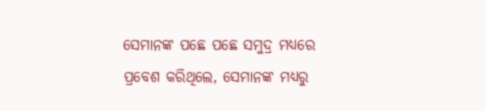ସେମାନଙ୍କ ପଛେ ପଛେ ସମୁଦ୍ର ମଧ୍ୟରେ ପ୍ରବେଶ କରିଥିଲେ, ସେମାନଙ୍କ ମଧ୍ୟରୁ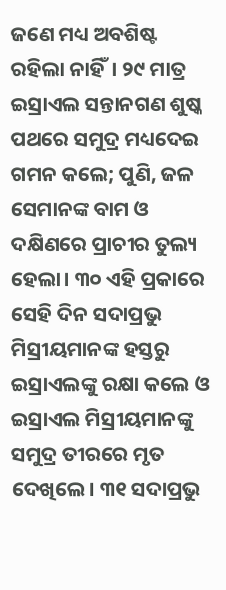ଜଣେ ମଧ୍ୟ ଅବଶିଷ୍ଟ ରହିଲା ନାହିଁ। ୨୯ ମାତ୍ର ଇସ୍ରାଏଲ ସନ୍ତାନଗଣ ଶୁଷ୍କ ପଥରେ ସମୁଦ୍ର ମଧ୍ୟଦେଇ ଗମନ କଲେ; ପୁଣି, ଜଳ ସେମାନଙ୍କ ବାମ ଓ ଦକ୍ଷିଣରେ ପ୍ରାଚୀର ତୁଲ୍ୟ ହେଲା। ୩୦ ଏହି ପ୍ରକାରେ ସେହି ଦିନ ସଦାପ୍ରଭୁ ମିସ୍ରୀୟମାନଙ୍କ ହସ୍ତରୁ ଇସ୍ରାଏଲଙ୍କୁ ରକ୍ଷା କଲେ ଓ ଇସ୍ରାଏଲ ମିସ୍ରୀୟମାନଙ୍କୁ ସମୁଦ୍ର ତୀରରେ ମୃତ ଦେଖିଲେ। ୩୧ ସଦାପ୍ରଭୁ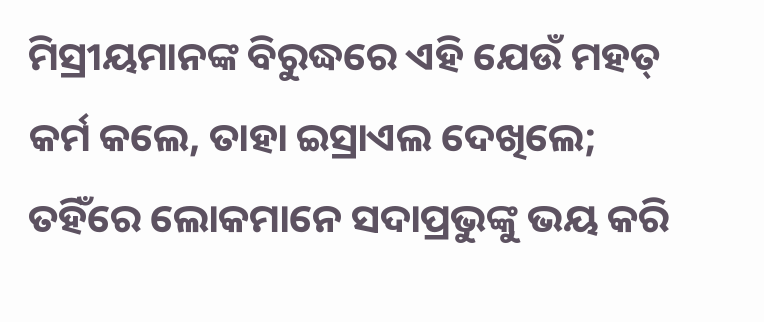ମିସ୍ରୀୟମାନଙ୍କ ବିରୁଦ୍ଧରେ ଏହି ଯେଉଁ ମହତ୍ କର୍ମ କଲେ, ତାହା ଇସ୍ରାଏଲ ଦେଖିଲେ; ତହିଁରେ ଲୋକମାନେ ସଦାପ୍ରଭୁଙ୍କୁ ଭୟ କରି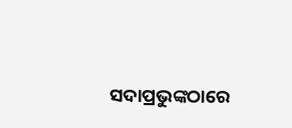ସଦାପ୍ରଭୁଙ୍କଠାରେ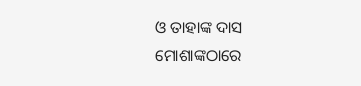ଓ ତାହାଙ୍କ ଦାସ ମୋଶାଙ୍କଠାରେ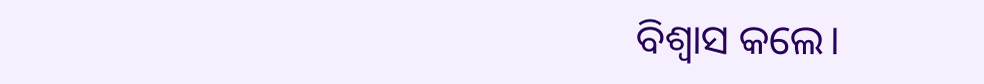ବିଶ୍ୱାସ କଲେ।